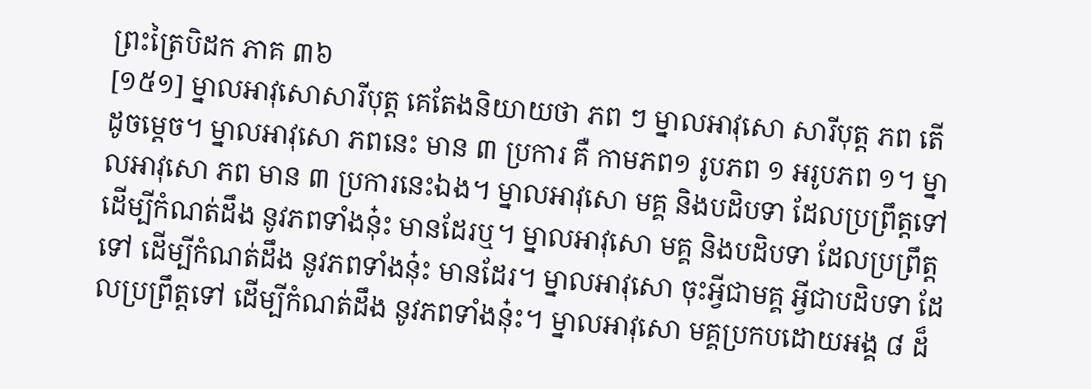ព្រះត្រៃបិដក ភាគ ៣៦
[១៥១] ម្នាលអាវុសោសារីបុត្ត គេតែងនិយាយថា ភព ៗ ម្នាលអាវុសោ សារីបុត្ត ភព តើដូចម្តេច។ ម្នាលអាវុសោ ភពនេះ មាន ៣ ប្រការ គឺ កាមភព១ រូបភព ១ អរូបភព ១។ ម្នាលអាវុសោ ភព មាន ៣ ប្រការនេះឯង។ ម្នាលអាវុសោ មគ្គ និងបដិបទា ដែលប្រព្រឹត្តទៅ ដើម្បីកំណត់ដឹង នូវភពទាំងនុ៎ះ មានដែរឬ។ ម្នាលអាវុសោ មគ្គ និងបដិបទា ដែលប្រព្រឹត្តទៅ ដើម្បីកំណត់ដឹង នូវភពទាំងនុ៎ះ មានដែរ។ ម្នាលអាវុសោ ចុះអ្វីជាមគ្គ អ្វីជាបដិបទា ដែលប្រព្រឹត្តទៅ ដើម្បីកំណត់ដឹង នូវភពទាំងនុ៎ះ។ ម្នាលអាវុសោ មគ្គប្រកបដោយអង្គ ៨ ដ៏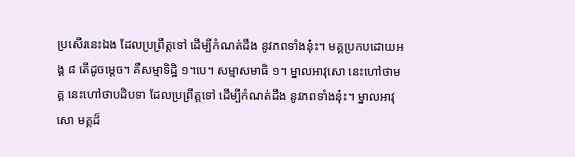ប្រសើរនេះឯង ដែលប្រព្រឹត្តទៅ ដើម្បីកំណត់ដឹង នូវភពទាំងនុ៎ះ។ មគ្គប្រកបដោយអង្គ ៨ តើដូចម្តេច។ គឺសម្មាទិដ្ឋិ ១។បេ។ សម្មាសមាធិ ១។ ម្នាលអាវុសោ នេះហៅថាមគ្គ នេះហៅថាបដិបទា ដែលប្រព្រឹត្តទៅ ដើម្បីកំណត់ដឹង នូវភពទាំងនុ៎ះ។ ម្នាលអាវុសោ មគ្គដ៏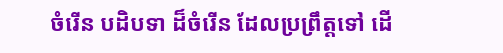ចំរើន បដិបទា ដ៏ចំរើន ដែលប្រព្រឹត្តទៅ ដើ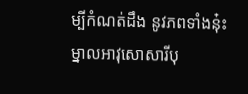ម្បីកំណត់ដឹង នូវភពទាំងនុ៎ះ ម្នាលអាវុសោសារីបុ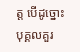ត្ត បើដូច្នោះ បុគ្គលគួរ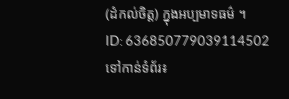(ដំកល់ចិត្ត) ក្នុងអប្បមាទធម៌ ។
ID: 636850779039114502
ទៅកាន់ទំព័រ៖